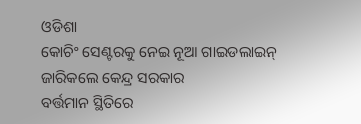ଓଡିଶା
କୋଚିଂ ସେଣ୍ଟରକୁ ନେଇ ନୂଆ ଗାଇଡଲାଇନ୍ ଜାରିକଲେ କେନ୍ଦ୍ର ସରକାର
ବର୍ତ୍ତମାନ ସ୍ଥିତିରେ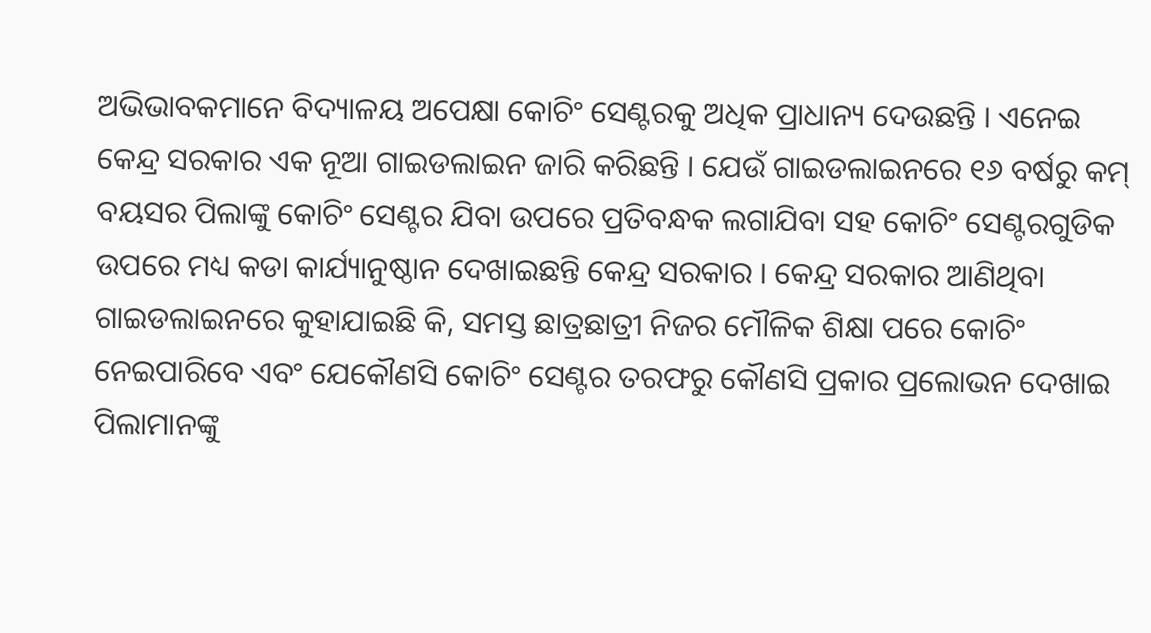ଅଭିଭାବକମାନେ ବିଦ୍ୟାଳୟ ଅପେକ୍ଷା କୋଚିଂ ସେଣ୍ଟରକୁ ଅଧିକ ପ୍ରାଧାନ୍ୟ ଦେଉଛନ୍ତି । ଏନେଇ କେନ୍ଦ୍ର ସରକାର ଏକ ନୂଆ ଗାଇଡଲାଇନ ଜାରି କରିଛନ୍ତି । ଯେଉଁ ଗାଇଡଲାଇନରେ ୧୬ ବର୍ଷରୁ କମ୍ ବୟସର ପିଲାଙ୍କୁ କୋଚିଂ ସେଣ୍ଟର ଯିବା ଉପରେ ପ୍ରତିବନ୍ଧକ ଲଗାଯିବା ସହ କୋଚିଂ ସେଣ୍ଟରଗୁଡିକ ଉପରେ ମଧ୍ୟ କଡା କାର୍ଯ୍ୟାନୁଷ୍ଠାନ ଦେଖାଇଛନ୍ତି କେନ୍ଦ୍ର ସରକାର । କେନ୍ଦ୍ର ସରକାର ଆଣିଥିବା ଗାଇଡଲାଇନରେ କୁହାଯାଇଛି କି, ସମସ୍ତ ଛାତ୍ରଛାତ୍ରୀ ନିଜର ମୌଳିକ ଶିକ୍ଷା ପରେ କୋଚିଂ ନେଇପାରିବେ ଏବଂ ଯେକୌଣସି କୋଚିଂ ସେଣ୍ଟର ତରଫରୁ କୌଣସି ପ୍ରକାର ପ୍ରଲୋଭନ ଦେଖାଇ ପିଲାମାନଙ୍କୁ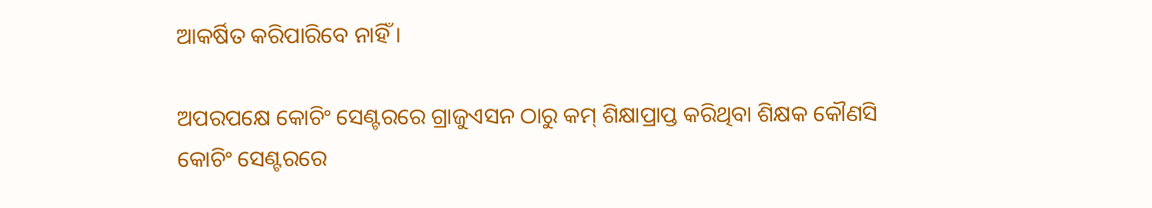ଆକର୍ଷିତ କରିପାରିବେ ନାହିଁ ।

ଅପରପକ୍ଷେ କୋଚିଂ ସେଣ୍ଟରରେ ଗ୍ରାଜୁଏସନ ଠାରୁ କମ୍ ଶିକ୍ଷାପ୍ରାପ୍ତ କରିଥିବା ଶିକ୍ଷକ କୌଣସି କୋଚିଂ ସେଣ୍ଟରରେ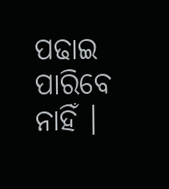ପଢାଇ ପାରିବେ ନାହିଁ ।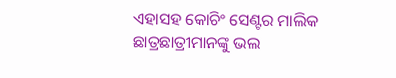ଏହାସହ କୋଚିଂ ସେଣ୍ଟର ମାଲିକ ଛାତ୍ରଛାତ୍ରୀମାନଙ୍କୁ ଭଲ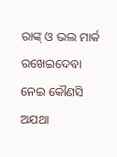ରାଙ୍କ୍ ଓ ଭଲ ମାର୍କ ରଖେଇଦେବା ନେଇ କୌଣସି ଅଯଥା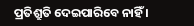ପ୍ରତିଶ୍ରୁତି ଦେଇପାରିବେ ନାହିଁ ।